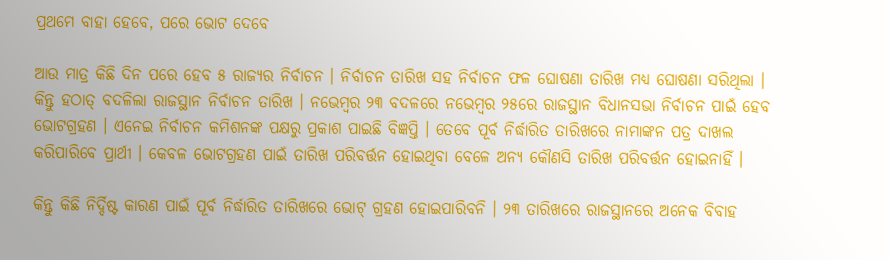ପ୍ରଥମେ ବାହା ହେବେ, ପରେ ଭୋଟ ଦେବେ

ଆଉ ମାତ୍ର କିଛି ଦିନ ପରେ ହେବ ୫ ରାଜ୍ୟର ନିର୍ବାଚନ । ନିର୍ବାଚନ ତାରିଖ ସହ ନିର୍ବାଚନ ଫଳ ଘୋଷଣା ତାରିଖ ମଧ୍ୟ ଘୋଷଣା ସରିଥିଲା । କିନ୍ତୁ ହଠାତ୍ ବଦଳିଲା ରାଜସ୍ଥାନ ନିର୍ବାଚନ ତାରିଖ । ନଭେମ୍ବର ୨୩ ବଦଳରେ ନଭେମ୍ବର ୨୫ରେ ରାଜସ୍ଥାନ ବିଧାନସଭା ନିର୍ବାଚନ ପାଇଁ ହେବ ଭୋଟଗ୍ରହଣ । ଏନେଇ ନିର୍ବାଚନ କମିଶନଙ୍କ ପକ୍ଷରୁ ପ୍ରକାଶ ପାଇଛି ବିଜ୍ଞପ୍ତି । ତେବେ ପୂର୍ବ ନିର୍ଦ୍ଧାରିତ ତାରିଖରେ ନାମାଙ୍କନ ପତ୍ର ଦାଖଲ କରିପାରିବେ ପ୍ରାର୍ଥୀ । କେବଳ ଭୋଟଗ୍ରହଣ ପାଇଁ ତାରିଖ ପରିବର୍ତ୍ତନ ହୋଇଥିବା ବେଳେ ଅନ୍ୟ କୌଣସି ତାରିଖ ପରିବର୍ତ୍ତନ ହୋଇନାହିଁ ।

କିନ୍ତୁ କିଛି ନିର୍ଦ୍ଦିଷ୍ଟ କାରଣ ପାଇଁ ପୂର୍ବ ନିର୍ଦ୍ଧାରିତ ତାରିଖରେ ଭୋଟ୍ ଗ୍ରହଣ ହୋଇପାରିବନି । ୨୩ ତାରିଖରେ ରାଜସ୍ଥାନରେ ଅନେକ ବିବାହ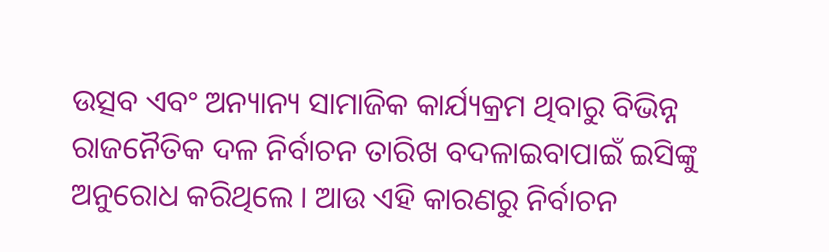ଉତ୍ସବ ଏବଂ ଅନ୍ୟାନ୍ୟ ସାମାଜିକ କାର୍ଯ୍ୟକ୍ରମ ଥିବାରୁ ବିଭିନ୍ନ ରାଜନୈତିକ ଦଳ ନିର୍ବାଚନ ତାରିଖ ବଦଳାଇବାପାଇଁ ଇସିଙ୍କୁ ଅନୁରୋଧ କରିଥିଲେ । ଆଉ ଏହି କାରଣରୁ ନିର୍ବାଚନ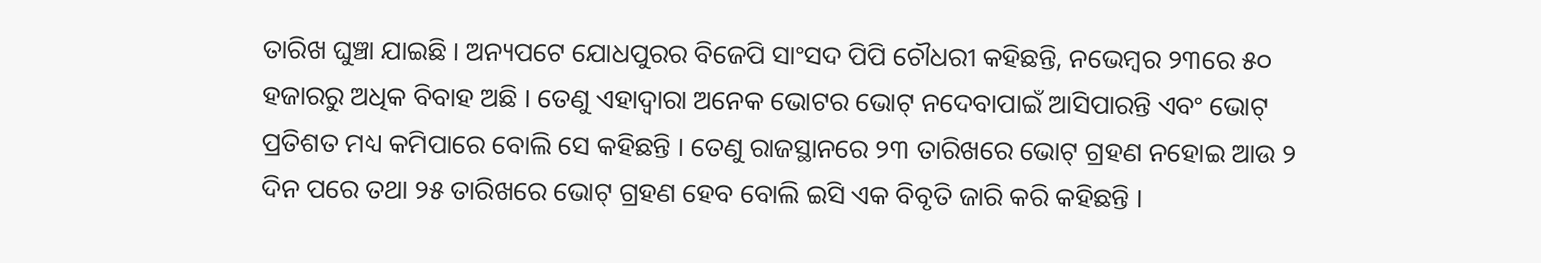ତାରିଖ ଘୁଞ୍ଚା ଯାଇଛି । ଅନ୍ୟପଟେ ଯୋଧପୁରର ବିଜେପି ସାଂସଦ ପିପି ଚୌଧରୀ କହିଛନ୍ତି, ନଭେମ୍ବର ୨୩ରେ ୫୦ ହଜାରରୁ ଅଧିକ ବିବାହ ଅଛି । ତେଣୁ ଏହାଦ୍ୱାରା ଅନେକ ଭୋଟର ଭୋଟ୍ ନଦେବାପାଇଁ ଆସିପାରନ୍ତି ଏବଂ ଭୋଟ୍ ପ୍ରତିଶତ ମଧ୍ୟ କମିପାରେ ବୋଲି ସେ କହିଛନ୍ତି । ତେଣୁ ରାଜସ୍ଥାନରେ ୨୩ ତାରିଖରେ ଭୋଟ୍ ଗ୍ରହଣ ନହୋଇ ଆଉ ୨ ଦିନ ପରେ ତଥା ୨୫ ତାରିଖରେ ଭୋଟ୍ ଗ୍ରହଣ ହେବ ବୋଲି ଇସି ଏକ ବିବୃତି ଜାରି କରି କହିଛନ୍ତି ।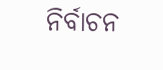ନିର୍ବାଚନ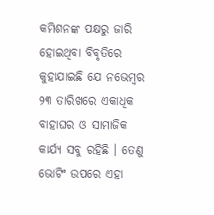କମିଶନଙ୍କ ପକ୍ଷରୁ ଜାରି ହୋଇଥିବା ବିବୃତିରେ କୁହାଯାଇଛି ଯେ ନଭେମ୍ବର ୨୩ ତାରିଖରେ ଏକାଧିକ ବାହାଘର ଓ ସାମାଜିକ କାର୍ଯ୍ୟ ସବୁ ରହିଛି । ତେଣୁ ଭୋଟିଂ ଉପରେ ଏହା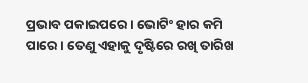ପ୍ରଭାବ ପକାଇପରେ । ଭୋଟିଂ ହାର କମି ପାରେ । ତେଣୁ ଏହାକୁ ଦୃଷ୍ଟିରେ ରଖି ତାରିଖ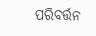ପରିବର୍ତ୍ତନ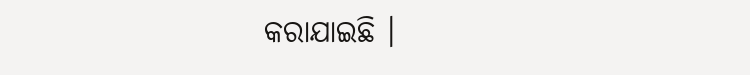କରାଯାଇଛି ।